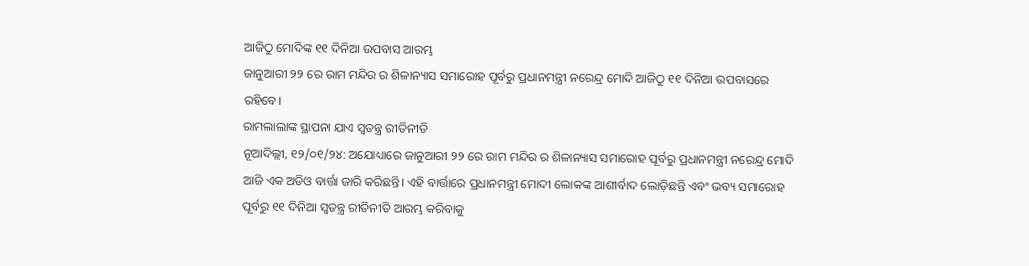ଆଜିଠୁ ମୋଦିଙ୍କ ୧୧ ଦିନିଆ ଉପବାସ ଆରମ୍ଭ
ଜାନୁଆରୀ ୨୨ ରେ ରାମ ମନ୍ଦିର ର ଶିଳାନ୍ୟାସ ସମାରୋହ ପୂର୍ବରୁ ପ୍ରଧାନମନ୍ତ୍ରୀ ନରେନ୍ଦ୍ର ମୋଦି ଆଜିଠୁ ୧୧ ଦିନିଆ ଉପବାସରେ ରହିବେ।
ରାମଲାଲାଙ୍କ ସ୍ଥାପନା ଯାଏ ସ୍ୱତନ୍ତ୍ର ରୀତିନୀତି
ନୂଆଦିଲ୍ଲୀ, ୧୨/୦୧/୨୪: ଅଯୋଧ୍ୟାରେ ଜାନୁଆରୀ ୨୨ ରେ ରାମ ମନ୍ଦିର ର ଶିଳାନ୍ୟାସ ସମାରୋହ ପୂର୍ବରୁ ପ୍ରଧାନମନ୍ତ୍ରୀ ନରେନ୍ଦ୍ର ମୋଦି ଆଜି ଏକ ଅଡିଓ ବାର୍ତ୍ତା ଜାରି କରିଛନ୍ତି। ଏହି ବାର୍ତ୍ତାରେ ପ୍ରଧାନମନ୍ତ୍ରୀ ମୋଦୀ ଲୋକଙ୍କ ଆଶୀର୍ବାଦ ଲୋଡ଼ିଛନ୍ତି ଏବଂ ଭବ୍ୟ ସମାରୋହ ପୂର୍ବରୁ ୧୧ ଦିନିଆ ସ୍ୱତନ୍ତ୍ର ରୀତିନୀତି ଆରମ୍ଭ କରିବାକୁ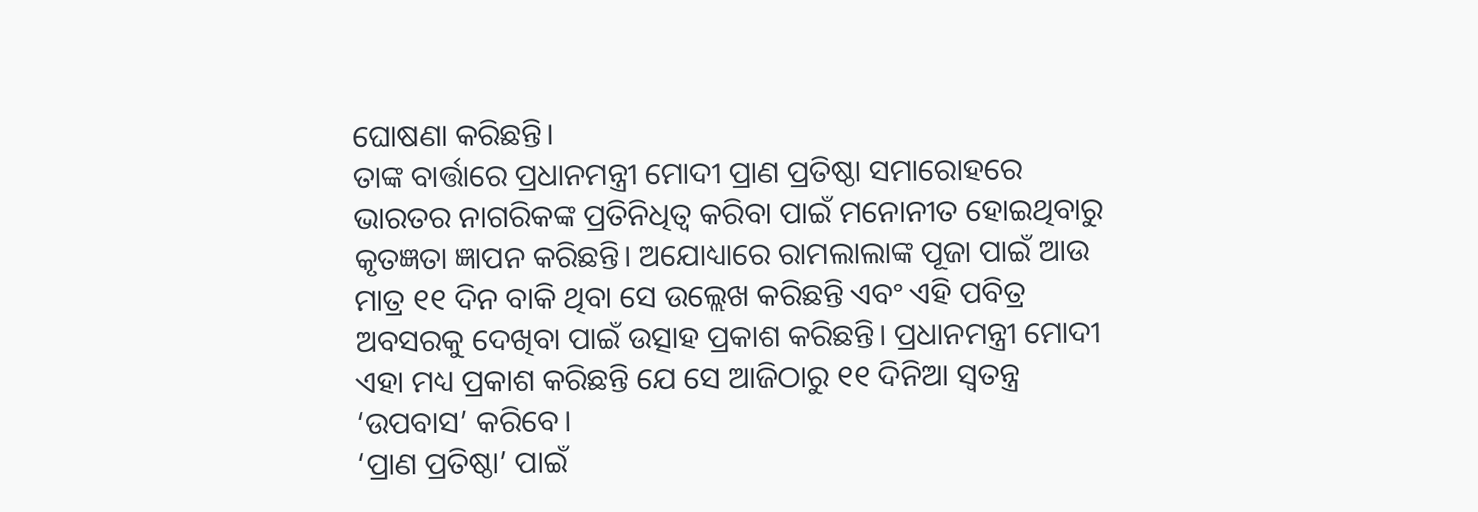ଘୋଷଣା କରିଛନ୍ତି।
ତାଙ୍କ ବାର୍ତ୍ତାରେ ପ୍ରଧାନମନ୍ତ୍ରୀ ମୋଦୀ ପ୍ରାଣ ପ୍ରତିଷ୍ଠା ସମାରୋହରେ ଭାରତର ନାଗରିକଙ୍କ ପ୍ରତିନିଧିତ୍ୱ କରିବା ପାଇଁ ମନୋନୀତ ହୋଇଥିବାରୁ କୃତଜ୍ଞତା ଜ୍ଞାପନ କରିଛନ୍ତି। ଅଯୋଧ୍ୟାରେ ରାମଲାଲାଙ୍କ ପୂଜା ପାଇଁ ଆଉ ମାତ୍ର ୧୧ ଦିନ ବାକି ଥିବା ସେ ଉଲ୍ଲେଖ କରିଛନ୍ତି ଏବଂ ଏହି ପବିତ୍ର ଅବସରକୁ ଦେଖିବା ପାଇଁ ଉତ୍ସାହ ପ୍ରକାଶ କରିଛନ୍ତି। ପ୍ରଧାନମନ୍ତ୍ରୀ ମୋଦୀ ଏହା ମଧ୍ୟ ପ୍ରକାଶ କରିଛନ୍ତି ଯେ ସେ ଆଜିଠାରୁ ୧୧ ଦିନିଆ ସ୍ୱତନ୍ତ୍ର ‘ଉପବାସ’ କରିବେ।
‘ପ୍ରାଣ ପ୍ରତିଷ୍ଠା’ ପାଇଁ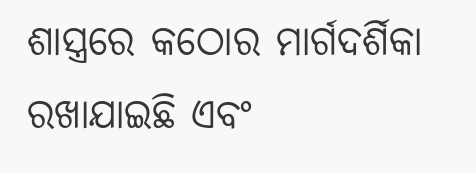ଶାସ୍ତ୍ରରେ କଠୋର ମାର୍ଗଦର୍ଶିକା ରଖାଯାଇଛି ଏବଂ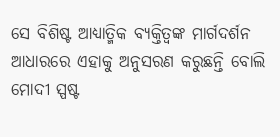ସେ ବିଶିଷ୍ଟ ଆଧ୍ୟାତ୍ମିକ ବ୍ୟକ୍ତିତ୍ୱଙ୍କ ମାର୍ଗଦର୍ଶନ ଆଧାରରେ ଏହାକୁ ଅନୁସରଣ କରୁଛନ୍ତି ବୋଲି ମୋଦୀ ସ୍ପଷ୍ଟ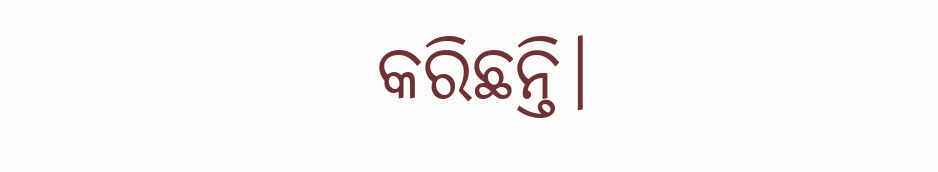କରିଛନ୍ତି।